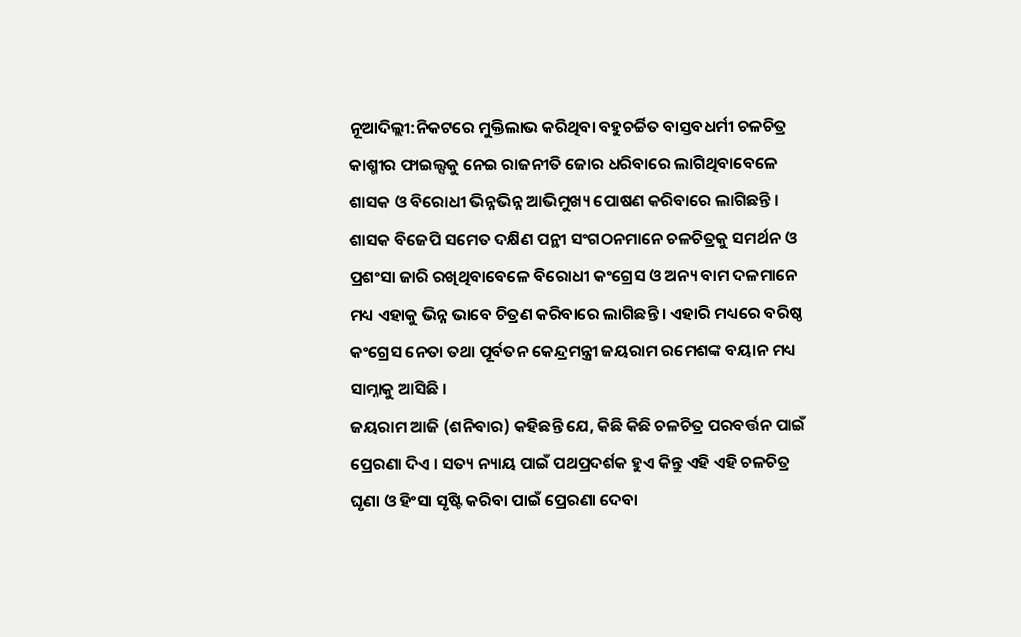ନୂଆଦିଲ୍ଲୀ:ନିକଟରେ ମୁକ୍ତିଲାଭ କରିଥିବା ବହୁଚର୍ଚ୍ଚିତ ବାସ୍ତବଧର୍ମୀ ଚଳଚିତ୍ର କାଶ୍ମୀର ଫାଇଲ୍ସକୁ ନେଇ ରାଜନୀତି ଜୋର ଧରିବାରେ ଲାଗିଥିବାବେଳେ ଶାସକ ଓ ବିରୋଧୀ ଭିନ୍ନଭିନ୍ନ ଆଭିମୁଖ୍ୟ ପୋଷଣ କରିବାରେ ଲାଗିଛନ୍ତି । ଶାସକ ବିଜେପି ସମେତ ଦକ୍ଷିଣ ପନ୍ଥୀ ସଂଗଠନମାନେ ଚଳଚିତ୍ରକୁ ସମର୍ଥନ ଓ ପ୍ରଶଂସା ଜାରି ରଖିଥିବାବେଳେ ବିରୋଧୀ କଂଗ୍ରେସ ଓ ଅନ୍ୟ ବାମ ଦଳମାନେ ମଧ୍ୟ ଏହାକୁ ଭିନ୍ନ ଭାବେ ଚିତ୍ରଣ କରିବାରେ ଲାଗିଛନ୍ତି । ଏହାରି ମଧ୍ୟରେ ବରିଷ୍ଠ କଂଗ୍ରେସ ନେତା ତଥା ପୂର୍ବତନ କେନ୍ଦ୍ରମନ୍ତ୍ରୀ ଜୟରାମ ରମେଶଙ୍କ ବୟାନ ମଧ୍ୟ ସାମ୍ନାକୁ ଆସିଛି ।
ଜୟରାମ ଆଜି (ଶନିବାର) କହିଛନ୍ତି ଯେ, କିଛି କିଛି ଚଳଚିତ୍ର ପରବର୍ତ୍ତନ ପାଇଁ ପ୍ରେରଣା ଦିଏ । ସତ୍ୟ ନ୍ୟାୟ ପାଇଁ ପଥପ୍ରଦର୍ଶକ ହୁଏ କିନ୍ତୁ ଏହି ଏହି ଚଳଚିତ୍ର ଘୃଣା ଓ ହିଂସା ସୃଷ୍ଟି କରିବା ପାଇଁ ପ୍ରେରଣା ଦେବା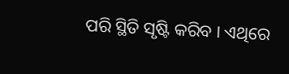ପରି ସ୍ଥିତି ସୃଷ୍ଟି କରିବ । ଏଥିରେ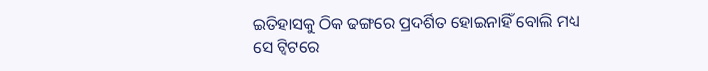ଇତିହାସକୁ ଠିକ ଢଙ୍ଗରେ ପ୍ରଦର୍ଶିତ ହୋଇନାହିଁ ବୋଲି ମଧ୍ୟ ସେ ଟ୍ବିଟରେ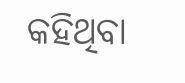କହିଥିବା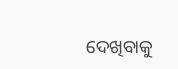ଦେଖିବାକୁ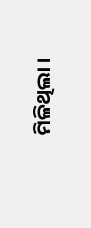ମିଳିଥିଲା ।